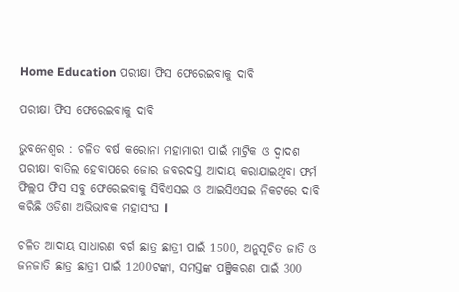Home Education ପରୀକ୍ଷା ଫିସ ଫେରେଇବାକୁ ଦାବି

ପରୀକ୍ଷା ଫିସ ଫେରେଇବାକୁ ଦାବି

ଭୁବନେଶ୍ୱର : ଚଳିତ ବର୍ଷ କରୋନା ମହାମାରୀ ପାଇଁ ମାଟ୍ରିକ ଓ ଦ୍ୱାଦଶ ପରୀକ୍ଷା ବାତିଲ ହେବାପରେ ଜୋର ଜବରଦସ୍ତ ଆଦାୟ କରାଯାଇଥିବା ଫର୍ମ ଫିଲ୍ଲପ ଫିସ ସବୁ ଫେରେଇବାକୁ ସିବିଏସଇ ଓ ଆଇସିଏସଇ ନିକଟରେ ଦାବି କରିଛି ଓଡିଶା ଅଭିଭାବକ ମହାସଂଘ l

ଚଳିତ ଆଦାୟ ସାଧାରଣ ବର୍ଗ ଛାତ୍ର ଛାତ୍ରୀ ପାଇଁ 1500, ଅନୁସୂଚିତ ଜାତି ଓ ଜନଜାତି ଛାତ୍ର ଛାତ୍ରୀ ପାଇଁ 1200ଟଙ୍କା, ସମସ୍ତଙ୍କ ପଞ୍ଜିକରଣ ପାଇଁ 300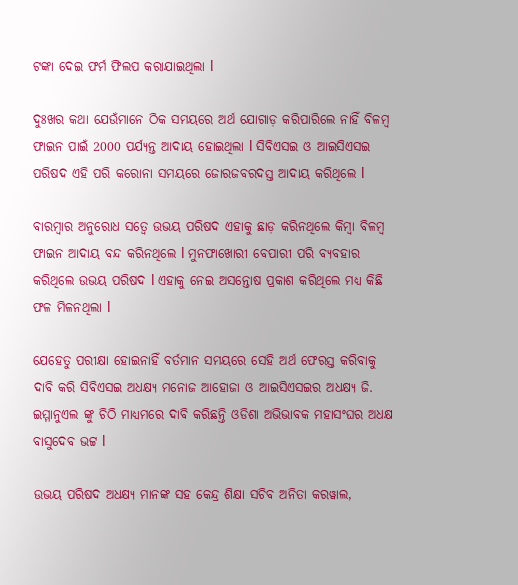ଟଙ୍କା ଦେଇ ଫର୍ମ ଫିଲପ କରାଯାଇଥିଲା l

ଦୁଃଖର କଥା ଯେଉଁମାନେ ଠିକ ସମୟରେ ଅର୍ଥ ଯୋଗାଡ଼ କରିପାରିଲେ ନାହିଁ ବିଳମ୍ବ ଫାଇନ ପାଇଁ 2000 ପର୍ଯ୍ୟନ୍ତ ଆଦାୟ ହୋଇଥିଲା l ସିବିଏସଇ ଓ ଆଇସିଏସଇ ପରିଷଦ ଏହି ପରି କରୋନା ସମୟରେ ଜୋରଜବରଦସ୍ତ ଆଦାୟ କରିଥିଲେ l

ବାରମ୍ବାର ଅନୁରୋଧ ସତ୍ୱେ ଉଭୟ ପରିଷଦ ଏହାକୁ ଛାଡ଼ କରିନଥିଲେ କିମ୍ବା ବିଳମ୍ବ ଫାଇନ ଆଦାୟ ବନ୍ଦ କରିନଥିଲେ l ମୁନଫାଖୋରୀ ବେପାରୀ ପରି ବ୍ୟବହାର କରିଥିଲେ ଉଭୟ ପରିଷଦ l ଏହାକୁ ନେଇ ଅସନ୍ତୋଷ ପ୍ରକାଶ କରିଥିଲେ ମଧ୍ୟ କିଛି ଫଳ ମିଳନଥିଲା l

ଯେହେତୁ ପରୀକ୍ଷା ହୋଇନାହିଁ ବର୍ତମାନ ସମୟରେ ସେହି ଅର୍ଥ ଫେରସ୍ତ କରିବାକୁ ଦାବି କରି ସିବିଏସଇ ଅଧକ୍ଷ୍ୟ ମନୋଜ ଆହୋଜା ଓ ଆଇସିଏସଇର ଅଧକ୍ଷ୍ୟ ଜି. ଇମ୍ମାନୁଏଲ ଙ୍କୁ ଚିଠି ମାଧ୍ୟମରେ ଦାବି କରିଛନ୍ତି ଓଡିଶା ଅଭିଭାବକ ମହାସଂଘର ଅଧକ୍ଷ ବାସୁଦେବ ଭଟ୍ଟ l

ଉଭୟ ପରିଷଦ ଅଧକ୍ଷ୍ୟ ମାନଙ୍କ ସହ କେନ୍ଦ୍ର ଶିକ୍ଷା ସଚିବ ଅନିତା କରୱାଲ,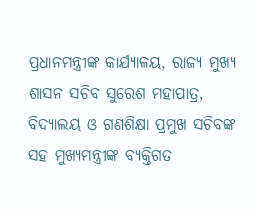ପ୍ରଧାନମନ୍ତ୍ରୀଙ୍କ କାର୍ଯ୍ୟାଳୟ, ରାଜ୍ୟ ମୁଖ୍ୟ ଶାସନ ସଚିବ ସୁରେଶ ମହାପାତ୍ର, ବିଦ୍ୟାଲୟ ଓ ଗଣଶିକ୍ଷା ପ୍ରମୁଖ ସଚିବଙ୍କ ସହ ମୁଖ୍ୟମନ୍ତ୍ରୀଙ୍କ ବ୍ୟକ୍ତିଗତ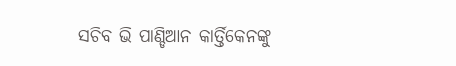ସଚିବ ଭି ପାଣ୍ଡିଆନ କାର୍ତ୍ତିକେନଙ୍କୁ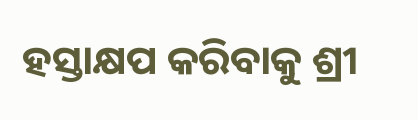ହସ୍ତାକ୍ଷପ କରିବାକୁ ଶ୍ରୀ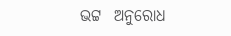ଭଟ୍ଟ  ଅନୁରୋଧ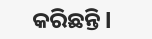କରିଛନ୍ତି l